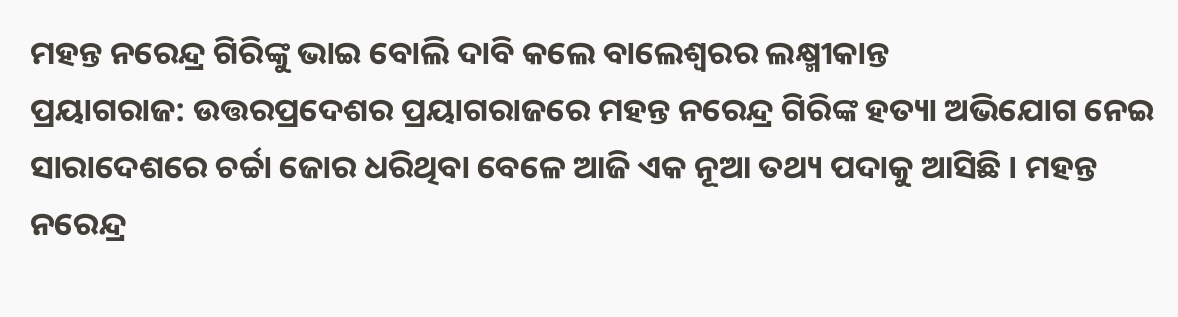ମହନ୍ତ ନରେନ୍ଦ୍ର ଗିରିଙ୍କୁ ଭାଇ ବୋଲି ଦାବି କଲେ ବାଲେଶ୍ୱରର ଲକ୍ଷ୍ମୀକାନ୍ତ
ପ୍ରୟାଗରାଜ: ଉତ୍ତରପ୍ରଦେଶର ପ୍ରୟାଗରାଜରେ ମହନ୍ତ ନରେନ୍ଦ୍ର ଗିରିଙ୍କ ହତ୍ୟା ଅଭିଯୋଗ ନେଇ ସାରାଦେଶରେ ଚର୍ଚ୍ଚା ଜୋର ଧରିଥିବା ବେଳେ ଆଜି ଏକ ନୂଆ ତଥ୍ୟ ପଦାକୁ ଆସିଛି । ମହନ୍ତ ନରେନ୍ଦ୍ର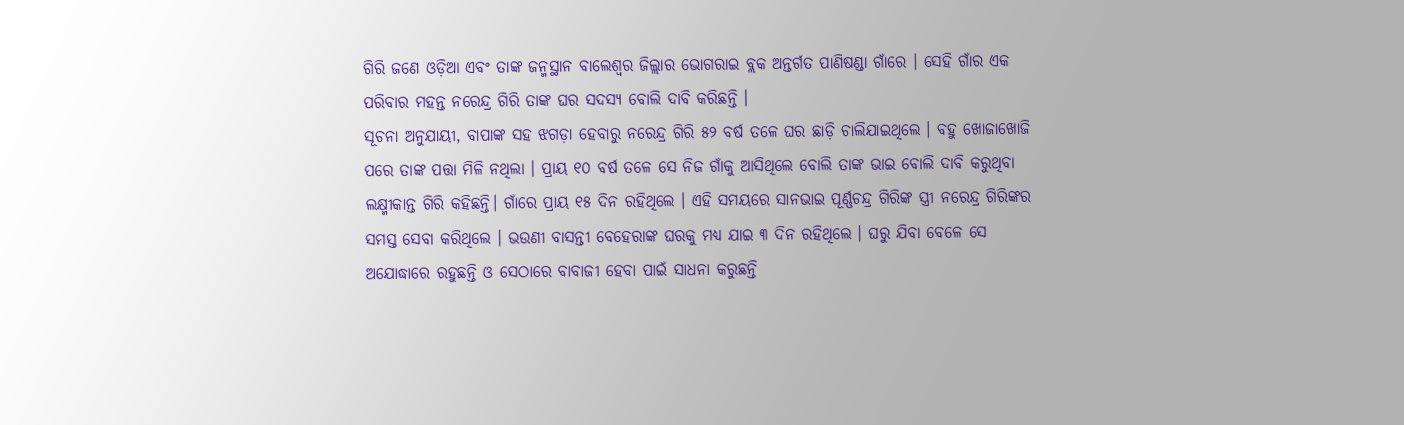ଗିରି ଜଣେ ଓଡ଼ିଆ ଏବଂ ତାଙ୍କ ଜନ୍ମସ୍ଥାନ ବାଲେଶ୍ୱର ଜିଲ୍ଲାର ଭୋଗରାଇ ବ୍ଲକ ଅନ୍ତର୍ଗତ ପାଣିଷଣ୍ଡା ଗାଁରେ । ସେହି ଗାଁର ଏକ ପରିବାର ମହନ୍ତ ନରେନ୍ଦ୍ର ଗିରି ତାଙ୍କ ଘର ସଦସ୍ୟ ବୋଲି ଦାବି କରିଛନ୍ତି ।
ସୂଚନା ଅନୁଯାୟୀ, ବାପାଙ୍କ ସହ ଝଗଡ଼ା ହେବାରୁ ନରେନ୍ଦ୍ର ଗିରି ୫୨ ବର୍ଷ ତଳେ ଘର ଛାଡ଼ି ଚାଲିଯାଇଥିଲେ । ବହୁ ଖୋଜାଖୋଜି ପରେ ତାଙ୍କ ପତ୍ତା ମିଳି ନଥିଲା । ପ୍ରାୟ ୧୦ ବର୍ଷ ତଳେ ସେ ନିଜ ଗାଁକୁ ଆସିଥିଲେ ବୋଲି ତାଙ୍କ ଭାଇ ବୋଲି ଦାବି କରୁଥିବା ଲକ୍ଷ୍ମୀକାନ୍ତ ଗିରି କହିଛନ୍ତି। ଗାଁରେ ପ୍ରାୟ ୧୫ ଦିନ ରହିଥିଲେ । ଏହି ସମୟରେ ସାନଭାଇ ପୂର୍ଣ୍ଣଚନ୍ଦ୍ର ଗିରିଙ୍କ ସ୍ତ୍ରୀ ନରେନ୍ଦ୍ର ଗିରିଙ୍କର ସମସ୍ତ ସେବା କରିଥିଲେ । ଭଉଣୀ ବାସନ୍ତୀ ବେହେରାଙ୍କ ଘରକୁ ମଧ୍ୟ ଯାଇ ୩ ଦିନ ରହିଥିଲେ । ଘରୁ ଯିବା ବେଳେ ସେ ଅଯୋଦ୍ଧାରେ ରହୁଛନ୍ତି ଓ ସେଠାରେ ବାବାଜୀ ହେବା ପାଇଁ ସାଧନା କରୁଛନ୍ତି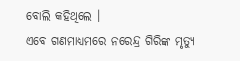ବୋଲି କହିଥିଲେ ।
ଏବେ ଗଣମାଧ୍ୟମରେ ନରେନ୍ଦ୍ର ଗିରିଙ୍କ ମୃତ୍ୟୁ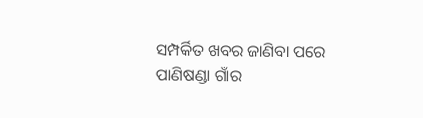ସମ୍ପର୍କିତ ଖବର ଜାଣିବା ପରେ ପାଣିଷଣ୍ଡା ଗାଁର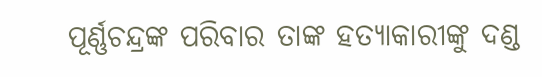ପୂର୍ଣ୍ଣଚନ୍ଦ୍ରଙ୍କ ପରିବାର ତାଙ୍କ ହତ୍ୟାକାରୀଙ୍କୁ ଦଣ୍ଡ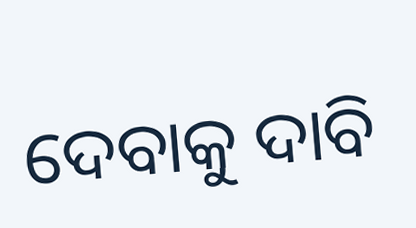ଦେବାକୁ ଦାବି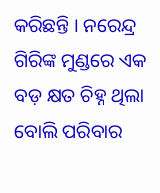କରିଛନ୍ତି । ନରେନ୍ଦ୍ର ଗିରିଙ୍କ ମୁଣ୍ଡରେ ଏକ ବଡ଼ କ୍ଷତ ଚିହ୍ନ ଥିଲା ବୋଲି ପରିବାର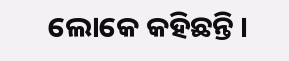ଲୋକେ କହିଛନ୍ତି ।